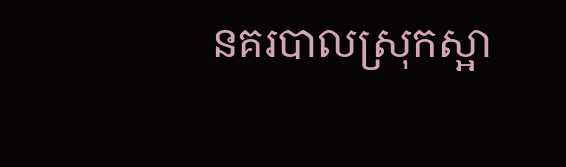នគរបាលស្រុកស្អា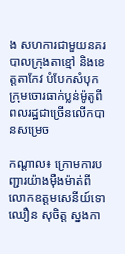ង សហការជាមួយនគរបាលក្រុងតាខ្មៅ និងខេត្តតាកែវ បំបែកសំបុកក្រុមចោរធាក់ប្លន់ម៉ូតូពីពលរដ្ឋជាច្រើនលើកបានសម្រេច

កណ្តាល៖ ក្រោមការបញ្ជារយ៉ាងម៉ឺងម៉ាត់ពីលោកឧត្តមសេនីយ៍ទោ ឈឿន សុចិត្ត ស្នងកា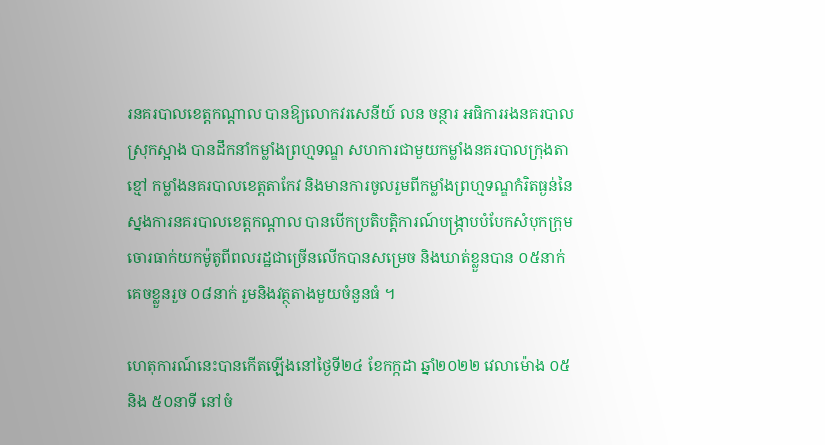រនគរបាលខេត្តកណ្តាល បានឱ្យលោកវរសេនីយ៍ លន ចន្ថារ អធិការរងនគរបាលស្រុកស្អាង បានដឹកនាំកម្លាំងព្រហ្មទណ្ឌ សហការជាមួយកម្លាំងនគរបាលក្រុងតាខ្មៅ កម្លាំងនគរបាលខេត្តតាកែវ និងមានការចូលរួមពីកម្លាំងព្រហ្មទណ្ឌកំរិតធ្ងន់នៃស្នងការនគរបាលខេត្តកណ្តាល បានបើកប្រតិបត្តិការណ៍បង្ក្រាបបំបែកសំបុកក្រុមចោរធាក់យកម៉ូតូពីពលរដ្ឋជាច្រើនលើកបានសម្រេច និងឃាត់ខ្លួនបាន ០៥នាក់ គេចខ្លួនរួច ០៨នាក់ រួមនិងវត្ថុតាងមួយចំនួនធំ ។

ហេតុការណ៍នេះបានកើតឡើងនៅថ្ងៃទី២៤ ខែកក្កដា ឆ្នាំ២០២២ វេលាម៉ោង ០៥ និង ៥០នាទី នៅចំ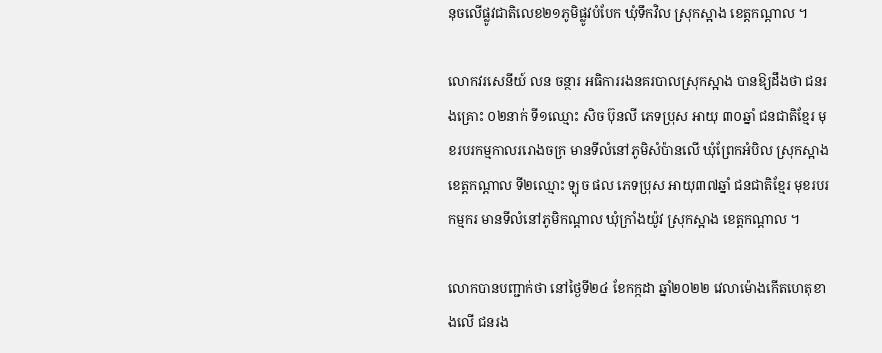នុចលើផ្លូវជាតិលេខ២១ភូមិផ្លូវបំបែក ឃុំទឹកវិល ស្រុកស្អាង ខេត្តកណ្តាល ។

លោកវរសេនីយ៍ លន ចន្ថារ អធិការរងនគរបាលស្រុកស្អាង បានឱ្យដឹងថា ជនរងគ្រោះ ០២នាក់ ទី១ឈ្មោះ សិច ប៊ុនលី ភេទប្រុស អាយុ ៣០ឆ្នាំ ជនជាតិខ្មែរ មុខរបរកម្មកាលររោងចក្រ មានទីលំនៅភូមិសំប៉ានលើ ឃុំព្រែកអំបិល ស្រុកស្អាង ខេត្តកណ្ដាល ទី២ឈ្មោះ ឡុច ផល ភេទប្រុស អាយុ៣៧ឆ្នាំ ជនជាតិខ្មែរ មុខរបរកម្មករ មានទីលំនៅភូមិកណ្ដាល ឃុំក្រាំងយ៉ូវ ស្រុកស្អាង ខេត្តកណ្ដាល ។

លោកបានបញ្ជាក់ថា នៅថ្ងៃទី២៤ ខែកក្កដា ឆ្នាំ២០២២ វេលាម៉ោងកើតហេតុខាងលើ ជនរង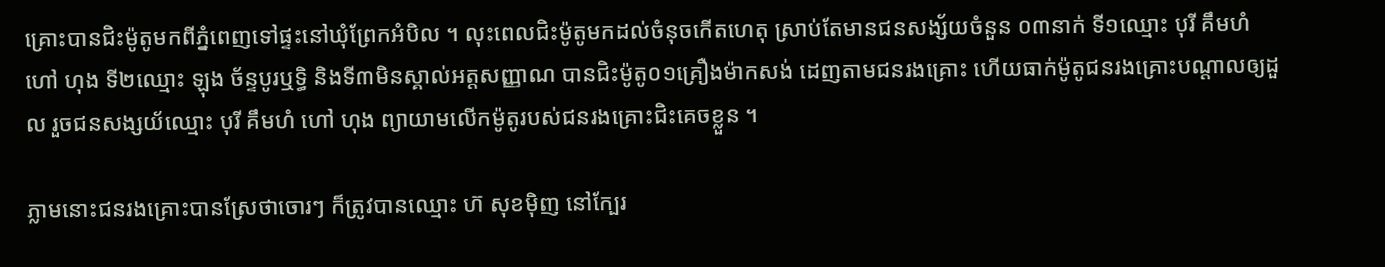គ្រោះបានជិះម៉ូតូមកពីភ្នំពេញទៅផ្ទះនៅឃុំព្រែកអំបិល ។ លុះពេលជិះម៉ូតូមកដល់ចំនុចកើតហេតុ ស្រាប់តែមានជនសង្ស័យចំនួន ០៣នាក់ ទី១ឈ្មោះ បុរី គឹមហំ ហៅ ហុង ទី២ឈ្មោះ ឡុង ច័ន្ទបូរឬទ្ធិ និងទី៣មិនស្គាល់អត្តសញ្ញាណ បានជិះម៉ូតូ០១គ្រឿងម៉ាកសង់ ដេញតាមជនរងគ្រោះ ហើយធាក់ម៉ូតូជនរងគ្រោះបណ្ដាលឲ្យដួល រួចជនសង្សយ័ឈ្មោះ បុរី គឹមហំ ហៅ ហុង ព្យាយាមលើកម៉ូតូរបស់ជនរងគ្រោះជិះគេចខ្លួន ។

ភ្លាមនោះជនរងគ្រោះបានស្រែថាចោរៗ ក៏ត្រូវបានឈ្មោះ ហ៊ សុខម៉ិញ នៅក្បែរ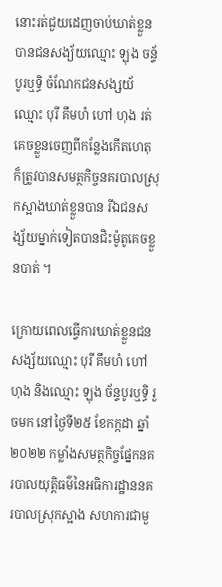នោះរត់ជួយដេញចាប់ឃាត់ខ្លួនបានជនសង្យ័យឈ្មោះ ឡុង ចន្ទ័បូរឬទ្ធិ ចំណែកជនសង្សយ័ឈ្មោះ បុរី គឹមហំ ហៅ ហុង រត់គេចខ្លួនចេញពីកន្លែងកើតហេតុ ក៏ត្រូវបានសមត្ថកិច្ចនគរបាលស្រុកស្អាងឃាត់ខ្លួនបាន រីឯជនសង្ស័យម្នាក់ទៀតបានជិះម៉ូតូគេចខ្លួនបាត់ ។

ក្រោយពេលធ្វើការឃាត់ខ្លួនជនសង្ស័យឈ្មោះ បុរី គឹមហំ ហៅ ហុង និងឈ្មោះ ឡុង ច័ន្ទបូរឬទ្ធិ រួចមក នៅថ្ងៃទី២៥ ខែកក្កដា ឆ្នាំ២០២២ កម្លាំងសមត្ថកិច្ចផ្នែកនគរបាលយុត្តិធម៌នៃអធិការដ្ឋាននគរបាលស្រុកស្អាង សហការជាមួ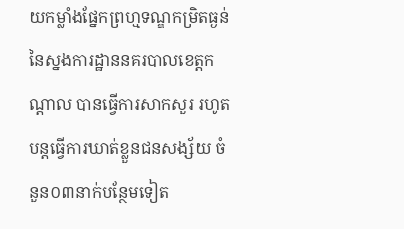យកម្លាំងផ្នែកព្រហ្មទណ្ឌកម្រិតធ្ងន់នៃស្នងការដ្ឋាននគរបាលខេត្តកណ្ដាល បានធ្វើការសាកសួរ រហូតបន្តធ្វើការឃាត់ខ្លួនជនសង្ស័យ ចំនួន០៣នាក់បន្ថែមទៀត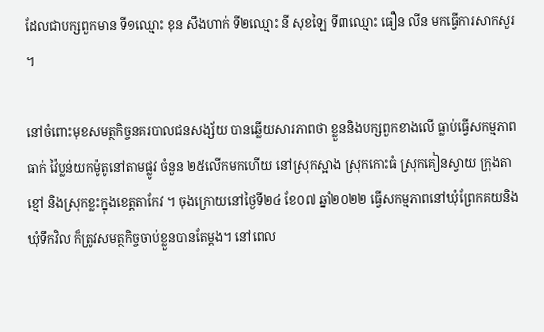ដែលជាបក្សពួកមាន ទី១ឈ្មោះ ខុន សឹងហាក់ ទី២ឈ្មោះ នី សុខឡៃ ទី៣ឈ្មោះ ធឿន លីន មកធ្វើការសាកសួរ ។

នៅចំពោះមុខសមត្ថកិច្ចនគរបាលជនសង្ស័យ បានឆ្លើយសារភាពថា ខ្លួននិងបក្សពួកខាងលើ ធ្លាប់ធ្វើសកម្មភាពធាក់ វ៉ៃប្លន់យកម៉ូតូនៅតាមផ្លូវ ចំនួន ២៥លើកមកហើយ នៅស្រុកស្អាង ស្រុកកោះធំ ស្រុកគៀនស្វាយ ក្រុងតាខ្មៅ និងស្រុកខ្លះក្នុងខេត្តតាកែវ ។ ចុងក្រោយនៅថ្ងៃទី២៤ ខែ០៧ ឆ្នាំ២០២២ ធ្វើសកម្មភាពនៅឃុំព្រែកគយនិងឃុំទឹកវិល ក៏ត្រូវសមត្ថកិច្ចចាប់ខ្លួនបានតែម្ដង។ នៅពេល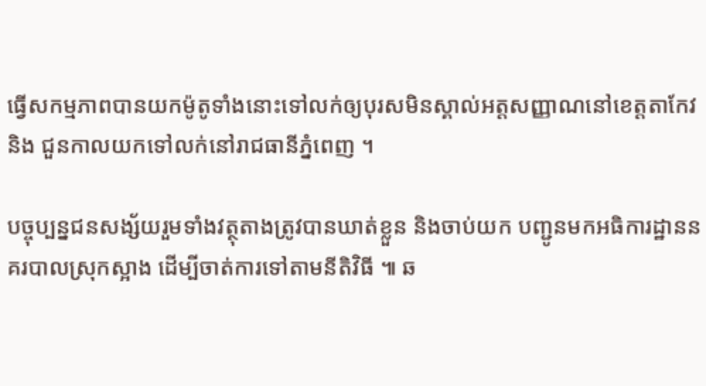ធ្វើសកម្មភាពបានយកម៉ូតូទាំងនោះទៅលក់ឲ្យបុរសមិនស្គាល់អត្តសញ្ញាណនៅខេត្តតាកែវ និង ជួនកាលយកទៅលក់នៅរាជធានីភ្នំពេញ ។

បច្ចុប្បន្នជនសង្ស័យរួមទាំងវត្ថុតាងត្រូវបានឃាត់ខ្លួន និងចាប់យក បញ្ជូនមកអធិការដ្ឋាននគរបាលស្រុកស្អាង ដើម្បីចាត់ការទៅតាមនីតិវិធី ៕ ឆ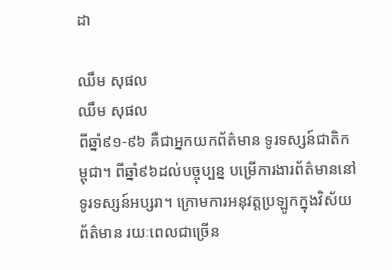ដា

ឈឹម សុផល
ឈឹម សុផល
ពីឆ្នាំ៩១-៩៦ គឺជាអ្នកយកព័ត៌មាន ទូរទស្សន៍ជាតិកម្ពុជា។ ពីឆ្នាំ៩៦ដល់បច្ចុប្បន្ន បម្រើការងារព័ត៌មាននៅទូរទស្សន៍អប្សរា។ ក្រោមការអនុវត្តប្រឡូកក្នុងវិស័យព័ត៌មាន រយៈពេលជាច្រើន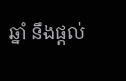ឆ្នាំ នឹងផ្ដល់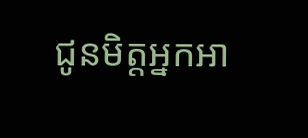ជូនមិត្តអ្នកអា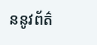ននូវព័ត៌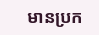មានប្រក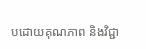បដោយគុណភាព និងវិជ្ជា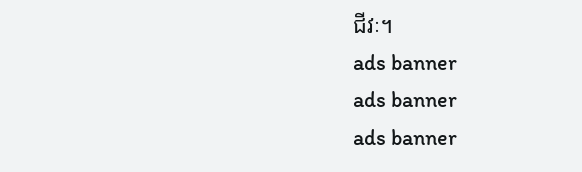ជីវៈ។
ads banner
ads banner
ads banner